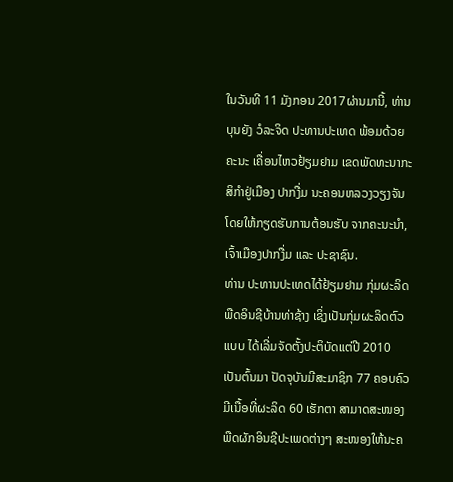ໃນວັນທີ 11 ມັງກອນ 2017ຜ່ານມານີ້, ທ່ານ ບຸນຍັງ ວໍລະຈິດ ປະທານປະເທດ ພ້ອມດ້ວຍຄະນະ ເຄື່ອນໄຫວຢ້ຽມຢາມ ເຂດພັດທະນາກະສິກໍາຢູ່ເມືອງ ປາກງື່ມ ນະຄອນຫລວງວຽງຈັນ ໂດຍໃຫ້ກຽດຮັບການຕ້ອນຮັບ ຈາກຄະນະນໍາ, ເຈົ້າເມືອງປາກງື່ມ ແລະ ປະຊາຊົນ.
ທ່ານ ປະທານປະເທດໄດ້ຢ້ຽມຢາມ ກຸ່ມຜະລິດພືດອິນຊີບ້ານທ່າຊ້າງ ເຊິ່ງເປັນກຸ່ມຜະລິດຕົວແບບ ໄດ້ເລີ່ມຈັດຕັ້ງປະຕິບັດແຕ່ປີ 2010 ເປັນຕົ້ນມາ ປັດຈຸບັນມີສະມາຊິກ 77 ຄອບຄົວ ມີເນື້ອທີ່ຜະລິດ 60 ເຮັກຕາ ສາມາດສະໜອງພືດຜັກອິນຊີປະເພດຕ່າງໆ ສະໜອງໃຫ້ນະຄ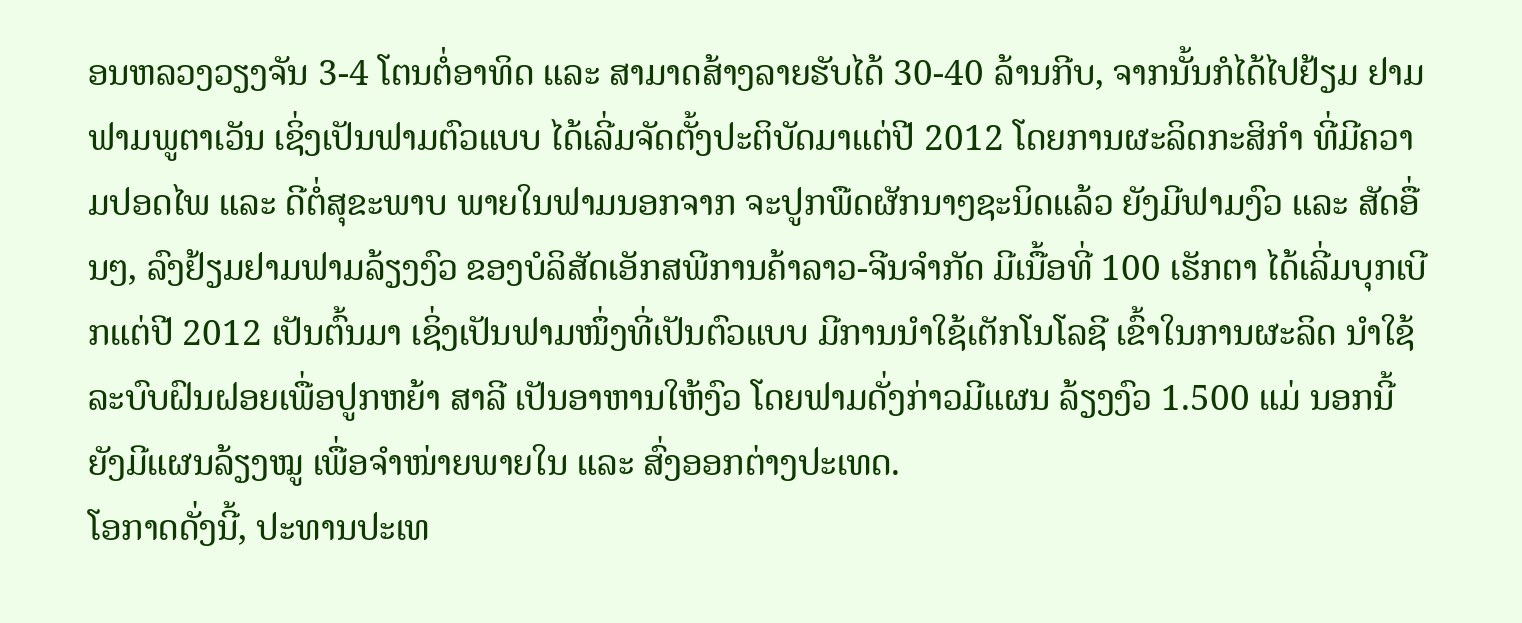ອນຫລວງວຽງຈັນ 3-4 ໂຕນຕໍ່ອາທິດ ແລະ ສາມາດສ້າງລາຍຮັບໄດ້ 30-40 ລ້ານກີບ, ຈາກນັ້ນກໍໄດ້ໄປຢ້ຽມ ຢາມຟາມພູຕາເວັນ ເຊິ່ງເປັນຟາມຕົວແບບ ໄດ້ເລີ່ມຈັດຕັ້ງປະຕິບັດມາແຕ່ປີ 2012 ໂດຍການຜະລິດກະສິກໍາ ທີ່ມີຄວາມປອດໄພ ແລະ ດີຕໍ່ສຸຂະພາບ ພາຍໃນຟາມນອກຈາກ ຈະປູກພືດຜັກນາໆຊະນິດແລ້ວ ຍັງມີຟາມງົວ ແລະ ສັດອື່ນໆ, ລົງຢ້ຽມຢາມຟາມລ້ຽງງົວ ຂອງບໍລິສັດເອັກສພີການຄ້າລາວ-ຈີນຈໍາກັດ ມີເນື້ອທີ່ 100 ເຮັກຕາ ໄດ້ເລີ່ມບຸກເບີກແຕ່ປີ 2012 ເປັນຕົ້ນມາ ເຊິ່ງເປັນຟາມໜຶ່ງທີ່ເປັນຕົວແບບ ມີການນໍາໃຊ້ເຕັກໂນໂລຊີ ເຂົ້າໃນການຜະລິດ ນໍາໃຊ້ລະບົບຝົນຝອຍເພື່ອປູກຫຍ້າ ສາລີ ເປັນອາຫານໃຫ້ງົວ ໂດຍຟາມດັ່ງກ່າວມີແຜນ ລ້ຽງງົວ 1.500 ແມ່ ນອກນີ້ຍັງມີແຜນລ້ຽງໝູ ເພື່ອຈໍາໜ່າຍພາຍໃນ ແລະ ສົ່ງອອກຕ່າງປະເທດ.
ໂອກາດດັ່ງນີ້, ປະທານປະເທ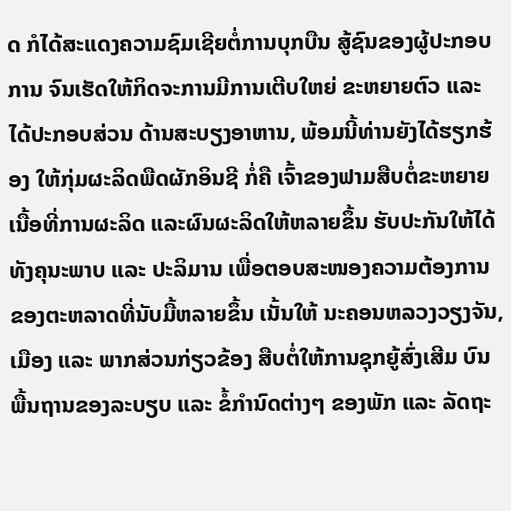ດ ກໍໄດ້ສະແດງຄວາມຊົມເຊີຍຕໍ່ການບຸກບືນ ສູ້ຊົນຂອງຜູ້ປະກອບການ ຈົນເຮັດໃຫ້ກິດຈະການມີການເຕີບໃຫຍ່ ຂະຫຍາຍຕົວ ແລະ ໄດ້ປະກອບສ່ວນ ດ້ານສະບຽງອາຫານ, ພ້ອມນີ້ທ່ານຍັງໄດ້ຮຽກຮ້ອງ ໃຫ້ກຸ່ມຜະລິດພືດຜັກອິນຊີ ກໍ່ຄື ເຈົ້າຂອງຟາມສືບຕໍ່ຂະຫຍາຍເນື້ອທີ່ການຜະລິດ ແລະຜົນຜະລິດໃຫ້ຫລາຍຂຶ້ນ ຮັບປະກັນໃຫ້ໄດ້ທັງຄຸນະພາບ ແລະ ປະລິມານ ເພື່ອຕອບສະໜອງຄວາມຕ້ອງການ ຂອງຕະຫລາດທີ່ນັບມື້ຫລາຍຂຶ້ນ ເນັ້ນໃຫ້ ນະຄອນຫລວງວຽງຈັນ, ເມືອງ ແລະ ພາກສ່ວນກ່ຽວຂ້ອງ ສືບຕໍ່ໃຫ້ການຊຸກຍູ້ສົ່ງເສີມ ບົນພື້ນຖານຂອງລະບຽບ ແລະ ຂໍ້ກໍານົດຕ່າງໆ ຂອງພັກ ແລະ ລັດຖະ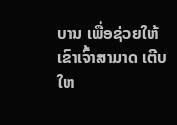ບານ ເພື່ອຊ່ວຍໃຫ້ເຂົາເຈົ້າສາມາດ ເຕີບໃຫ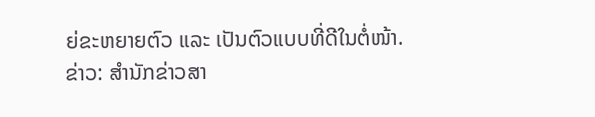ຍ່ຂະຫຍາຍຕົວ ແລະ ເປັນຕົວແບບທີ່ດີໃນຕໍ່ໜ້າ.
ຂ່າວ: ສຳນັກຂ່າວສາ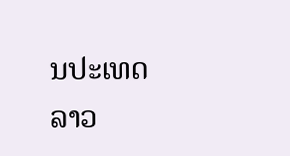ນປະເທດລາວ